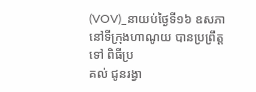(VOV)_នាយប់ថ្ងៃទី១៦ ឧសភានៅទីក្រុងហាណូយ បានប្រព្រឹត្តទៅ ពិធីប្រ
គល់ ជូនរង្វា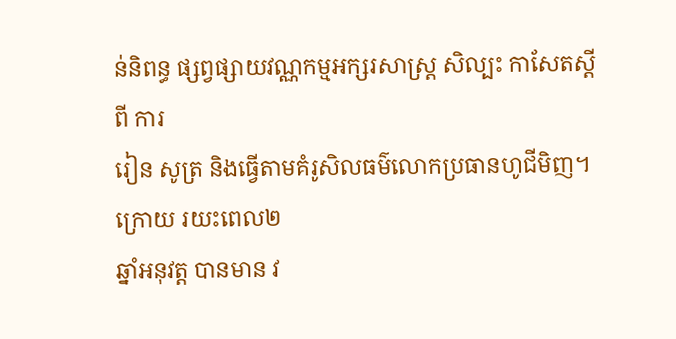ន់និពន្ធ ផ្សព្វផ្សាយវណ្ណកម្មអក្សរសាស្ត្រ សិល្បះ កាសែតស្ដីពី ការ
រៀន សូត្រ និងធ្វើតាមគំរូសិលធម៌លោកប្រធានហូជីមិញ។ ក្រោយ រយះពេល២
ឆ្នាំអនុវត្ត បានមាន វ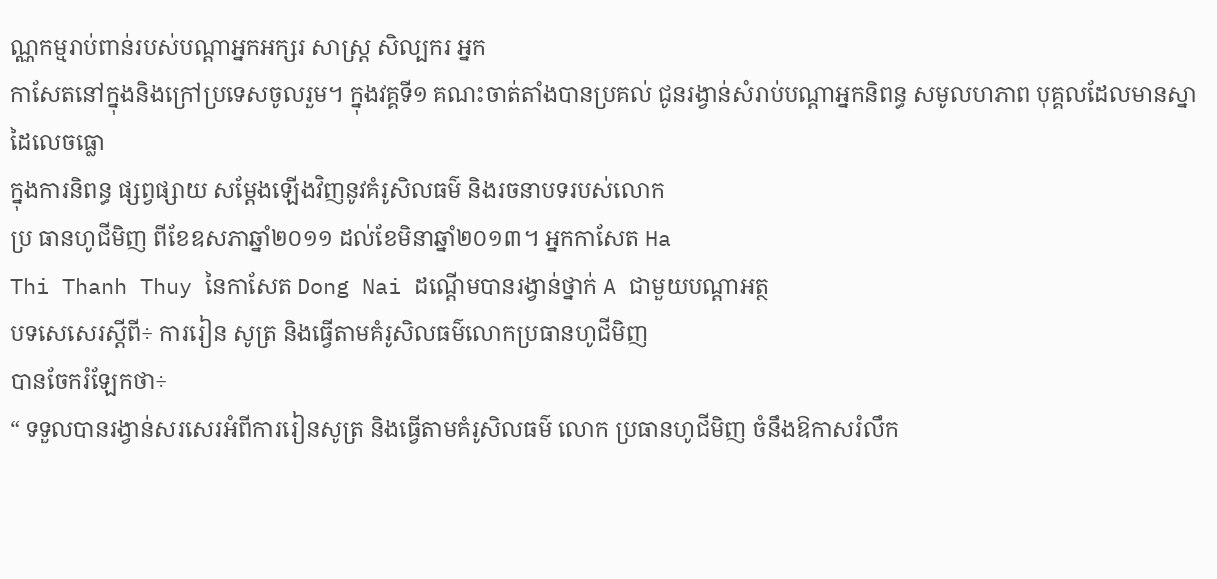ណ្ណកម្មរាប់ពាន់របស់បណ្ដាអ្នកអក្សរ សាស្ត្រ សិល្បករ អ្នក
កាសែតនៅក្នុងនិងក្រៅប្រទេសចូលរួម។ ក្នុងវគ្គទី១ គណះចាត់តាំងបានប្រគល់ ជូនរង្វាន់សំរាប់បណ្ដាអ្នកនិពន្ធ សមូលហភាព បុគ្គលដែលមានស្នាដៃលេចធ្លោ
ក្នុងការនិពន្ធ ផ្សព្វផ្សាយ សម្ដែងឡើងវិញនូវគំរូសិលធម៌ និងរចនាបទរបស់លោក
ប្រ ធានហូជីមិញ ពីខែឧសភាឆ្នាំ២០១១ ដល់ខែមិនាឆ្នាំ២០១៣។ អ្នកកាសែត Ha
Thi Thanh Thuy នៃកាសែត Dong Nai ដណ្ដើមបានរង្វាន់ថ្នាក់ A ជាមួយបណ្ដាអត្ថ
បទសេសេរស្ដីពី÷ ការរៀន សូត្រ និងធ្វើតាមគំរូសិលធម៌លោកប្រធានហូជីមិញ
បានចែករំឡែកថា÷
“ ទទួលបានរង្វាន់សរសេរអំពីការរៀនសូត្រ និងធ្វើតាមគំរូសិលធម៌ លោក ប្រធានហូជីមិញ ចំនឹងឱកាសរំលឹក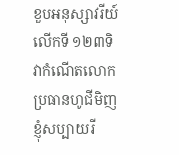ខួបអនុស្សាវរីយ៍លើកទី ១២៣ទិវាកំណើតលោក
ប្រធានហូជីមិញ ខ្ញុំសប្បាយរី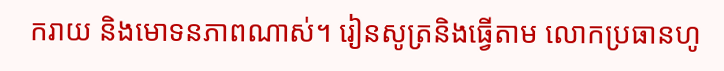ករាយ និងមោទនភាពណាស់។ រៀនសូត្រនិងធ្វើតាម លោកប្រធានហូ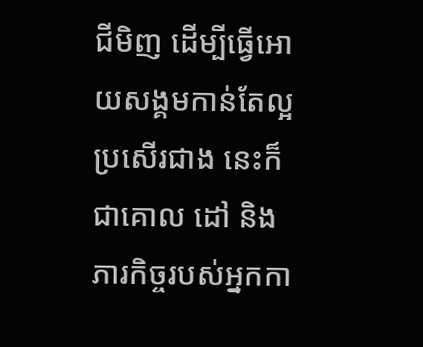ជីមិញ ដើម្បីធ្វើអោយសង្គមកាន់តែល្អ ប្រសើរជាង នេះក៏ជាគោល ដៅ និងភារកិច្ចរបស់អ្នកកា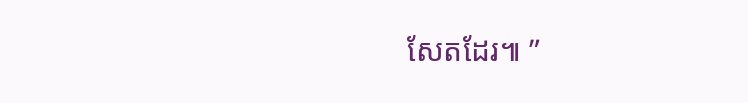សែតដែរ៕ ”